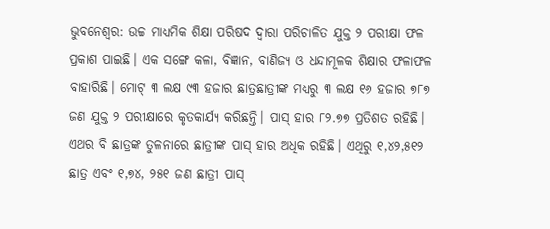ଭୁବନେଶ୍ଵର: ଉଚ୍ଚ ମାଧ୍ୟମିକ ଶିକ୍ଷା ପରିଷଦ ଦ୍ଵାରା ପରିଚାଳିତ ଯୁକ୍ତ ୨ ପରୀକ୍ଷା ଫଳ ପ୍ରକାଶ ପାଇଛି। ଏକ ସଙ୍ଗେ କଳା, ବିଜ୍ଞାନ, ବାଣିଜ୍ୟ ଓ ଧନ୍ଦାମୂଳକ ଶିକ୍ଷାର ଫଳାଫଳ ବାହାରିଛି। ମୋଟ୍ ୩ ଲକ୍ଷ ୯୩ ହଜାର ଛାତ୍ରଛାତ୍ରୀଙ୍କ ମଧ୍ୟରୁ ୩ ଲକ୍ଷ ୧୬ ହଜାର ୭୮୭ ଜଣ ଯୁକ୍ତ ୨ ପରୀକ୍ଷାରେ କୃତକାର୍ଯ୍ୟ କରିଛନ୍ତି। ପାସ୍ ହାର ୮୨.୭୭ ପ୍ରତିଶତ ରହିଛି। ଏଥର ବି ଛାତ୍ରଙ୍କ ତୁଳନାରେ ଛାତ୍ରୀଙ୍କ ପାସ୍ ହାର ଅଧିକ ରହିଛି। ଏଥିରୁ ୧,୪୨,୫୧୨ ଛାତ୍ର ଏବଂ ୧,୭୪, ୨୫୧ ଜଣ ଛାତ୍ରୀ ପାସ୍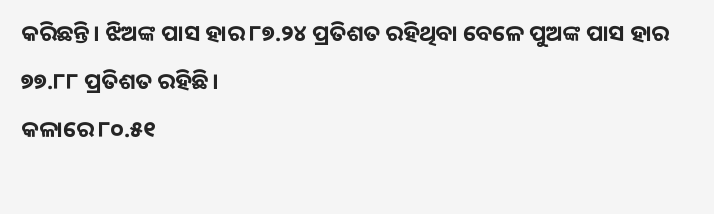କରିଛନ୍ତି। ଝିଅଙ୍କ ପାସ ହାର ୮୭.୨୪ ପ୍ରତିଶତ ରହିଥିବା ବେଳେ ପୁଅଙ୍କ ପାସ ହାର ୭୭.୮୮ ପ୍ରତିଶତ ରହିଛି।
କଳାରେ ୮୦.୫୧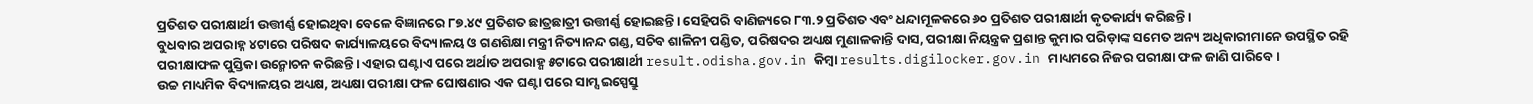ପ୍ରତିଶତ ପରୀକ୍ଷାର୍ଥୀ ଉତ୍ତୀର୍ଣ୍ଣ ହୋଇଥିବା ବେଳେ ବିଜ୍ଞାନରେ ୮୭.୪୯ ପ୍ରତିଶତ ଛାତ୍ରଛାତ୍ରୀ ଉତ୍ତୀର୍ଣ୍ଣ ହୋଇଛନ୍ତି। ସେହିପରି ବାଣିଜ୍ୟରେ ୮୩.୨ ପ୍ରତିଶତ ଏବଂ ଧନ୍ଦାମୂଳକରେ ୬୦ ପ୍ରତିଶତ ପରୀକ୍ଷାର୍ଥୀ କୃତକାର୍ଯ୍ୟ କରିଛନ୍ତି।
ବୁଧବାର ଅପରାହ୍ନ ୪ଟାରେ ପରିଷଦ କାର୍ଯ୍ୟାଳୟରେ ବିଦ୍ୟାଳୟ ଓ ଗଣଶିକ୍ଷା ମନ୍ତ୍ରୀ ନିତ୍ୟାନନ୍ଦ ଗଣ୍ଡ, ସଚିବ ଶାଳିନୀ ପଣ୍ଡିତ, ପରିଷଦର ଅଧ୍ୟକ୍ଷ ମୁଣାଳକାନ୍ତି ଦାସ, ପରୀକ୍ଷା ନିୟନ୍ତ୍ରକ ପ୍ରଶାନ୍ତ କୁମାର ପରିଡ଼ାଙ୍କ ସମେତ ଅନ୍ୟ ଅଧିକାରୀମାନେ ଉପସ୍ଥିତ ରହି ପରୀକ୍ଷାଫଳ ପୁସ୍ତିକା ଉନ୍ମୋଚନ କରିଛନ୍ତି। ଏହାର ଘଣ୍ଟାଏ ପରେ ଅର୍ଥାତ ଅପରାହ୍ଣ ୫ଟାରେ ପରୀକ୍ଷାର୍ଥୀ result.odisha.gov.in କିମ୍ବା results.digilocker.gov.in ମାଧ୍ୟମରେ ନିଜର ପରୀକ୍ଷା ଫଳ ଜାଣି ପାରିବେ।
ଉଚ୍ଚ ମାଧ୍ୟମିକ ବିଦ୍ୟାଳୟର ଅଧ୍ୟକ୍ଷ, ଅଧ୍ୟକ୍ଷା ପରୀକ୍ଷା ଫଳ ଘୋଷଣାର ଏକ ଘଣ୍ଟା ପରେ ସାମ୍ସ ଇସ୍ପେସ୍ରୁ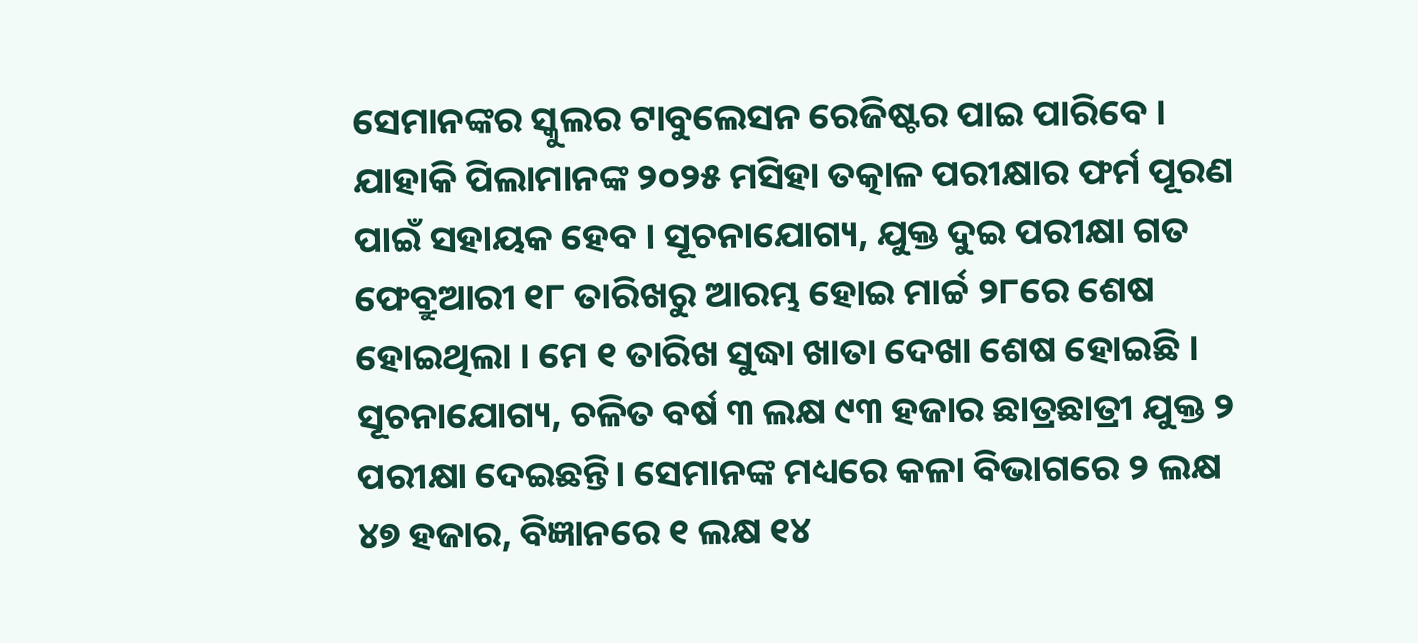ସେମାନଙ୍କର ସ୍କୁଲର ଟାବୁଲେସନ ରେଜିଷ୍ଟର ପାଇ ପାରିବେ । ଯାହାକି ପିଲାମାନଙ୍କ ୨୦୨୫ ମସିହା ତତ୍କାଳ ପରୀକ୍ଷାର ଫର୍ମ ପୂରଣ ପାଇଁ ସହାୟକ ହେବ । ସୂଚନାଯୋଗ୍ୟ, ଯୁକ୍ତ ଦୁଇ ପରୀକ୍ଷା ଗତ ଫେବ୍ରୁଆରୀ ୧୮ ତାରିଖରୁ ଆରମ୍ଭ ହୋଇ ମାର୍ଚ୍ଚ ୨୮ରେ ଶେଷ ହୋଇଥିଲା । ମେ ୧ ତାରିଖ ସୁଦ୍ଧା ଖାତା ଦେଖା ଶେଷ ହୋଇଛି ।
ସୂଚନାଯୋଗ୍ୟ, ଚଳିତ ବର୍ଷ ୩ ଲକ୍ଷ ୯୩ ହଜାର ଛାତ୍ରଛାତ୍ରୀ ଯୁକ୍ତ ୨ ପରୀକ୍ଷା ଦେଇଛନ୍ତି। ସେମାନଙ୍କ ମଧ୍ୟରେ କଳା ବିଭାଗରେ ୨ ଲକ୍ଷ ୪୭ ହଜାର, ବିଜ୍ଞାନରେ ୧ ଲକ୍ଷ ୧୪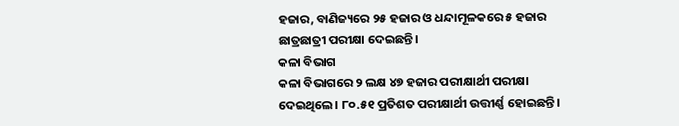ହଜାର, ବାଣିଜ୍ୟରେ ୨୫ ହଜାର ଓ ଧନ୍ଦାମୂଳକରେ ୫ ହଜାର ଛାତ୍ରଛାତ୍ରୀ ପରୀକ୍ଷା ଦେଇଛନ୍ତି।
କଳା ବିଭାଗ
କଳା ବିଭାଗରେ ୨ ଲକ୍ଷ ୪୭ ହଜାର ପରୀକ୍ଷାର୍ଥୀ ପରୀକ୍ଷା ଦେଇଥିଲେ। ୮୦.୫୧ ପ୍ରତିଶତ ପରୀକ୍ଷାର୍ଥୀ ଉତ୍ତୀର୍ଣ୍ଣ ହୋଇଛନ୍ତି।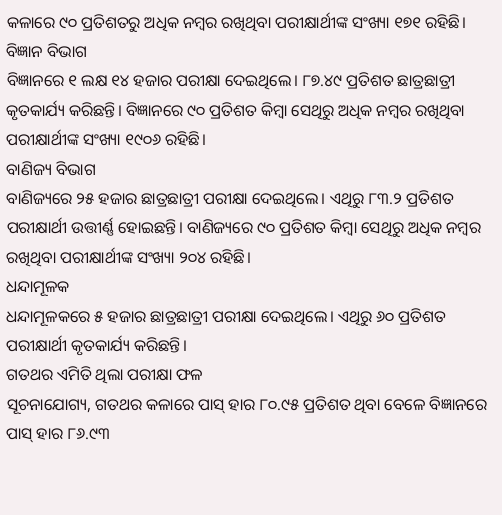କଳାରେ ୯୦ ପ୍ରତିଶତରୁ ଅଧିକ ନମ୍ବର ରଖିଥିବା ପରୀକ୍ଷାର୍ଥୀଙ୍କ ସଂଖ୍ୟା ୧୭୧ ରହିଛି।
ବିଜ୍ଞାନ ବିଭାଗ
ବିଜ୍ଞାନରେ ୧ ଲକ୍ଷ ୧୪ ହଜାର ପରୀକ୍ଷା ଦେଇଥିଲେ। ୮୭.୪୯ ପ୍ରତିଶତ ଛାତ୍ରଛାତ୍ରୀ କୃତକାର୍ଯ୍ୟ କରିଛନ୍ତି। ବିଜ୍ଞାନରେ ୯୦ ପ୍ରତିଶତ କିମ୍ବା ସେଥିରୁ ଅଧିକ ନମ୍ବର ରଖିଥିବା ପରୀକ୍ଷାର୍ଥୀଙ୍କ ସଂଖ୍ୟା ୧୯୦୬ ରହିଛି।
ବାଣିଜ୍ୟ ବିଭାଗ
ବାଣିଜ୍ୟରେ ୨୫ ହଜାର ଛାତ୍ରଛାତ୍ରୀ ପରୀକ୍ଷା ଦେଇଥିଲେ। ଏଥିରୁ ୮୩.୨ ପ୍ରତିଶତ ପରୀକ୍ଷାର୍ଥୀ ଉତ୍ତୀର୍ଣ୍ଣ ହୋଇଛନ୍ତି। ବାଣିଜ୍ୟରେ ୯୦ ପ୍ରତିଶତ କିମ୍ବା ସେଥିରୁ ଅଧିକ ନମ୍ବର ରଖିଥିବା ପରୀକ୍ଷାର୍ଥୀଙ୍କ ସଂଖ୍ୟା ୨୦୪ ରହିଛି।
ଧନ୍ଦାମୂଳକ
ଧନ୍ଦାମୂଳକରେ ୫ ହଜାର ଛାତ୍ରଛାତ୍ରୀ ପରୀକ୍ଷା ଦେଇଥିଲେ। ଏଥିରୁ ୬୦ ପ୍ରତିଶତ ପରୀକ୍ଷାର୍ଥୀ କୃତକାର୍ଯ୍ୟ କରିଛନ୍ତି।
ଗତଥର ଏମିତି ଥିଲା ପରୀକ୍ଷା ଫଳ
ସୂଚନାଯୋଗ୍ୟ, ଗତଥର କଳାରେ ପାସ୍ ହାର ୮୦.୯୫ ପ୍ରତିଶତ ଥିବା ବେଳେ ବିଜ୍ଞାନରେ ପାସ୍ ହାର ୮୬.୯୩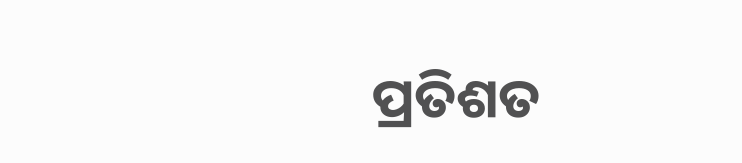ପ୍ରତିଶତ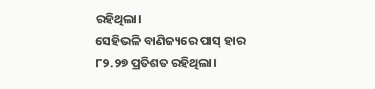ରହିଥିଲା।
ସେହିଭଳି ବାଣିଜ୍ୟରେ ପାସ୍ ହାର ୮୨.୨୭ ପ୍ରତିଶତ ରହିଥିଲା।